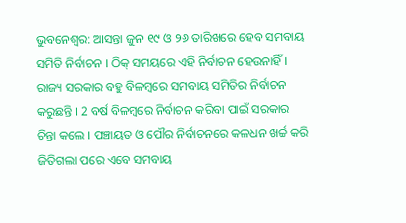ଭୁବନେଶ୍ବର: ଆସନ୍ତା ଜୁନ ୧୯ ଓ ୨୬ ତାରିଖରେ ହେବ ସମବାୟ ସମିତି ନିର୍ବାଚନ । ଠିକ୍ ସମୟରେ ଏହି ନିର୍ବାଚନ ହେଉନାହିଁ । ରାଜ୍ୟ ସରକାର ବହୁ ବିଳମ୍ବରେ ସମବାୟ ସମିତିର ନିର୍ବାଚନ କରୁଛନ୍ତି । 2 ବର୍ଷ ବିଳମ୍ବରେ ନିର୍ବାଚନ କରିବା ପାଇଁ ସରକାର ଚିନ୍ତା କଲେ । ପଞ୍ଚାୟତ ଓ ପୌର ନିର୍ବାଚନରେ କଳଧନ ଖର୍ଚ୍ଚ କରି ଜିତିଗଲା ପରେ ଏବେ ସମବାୟ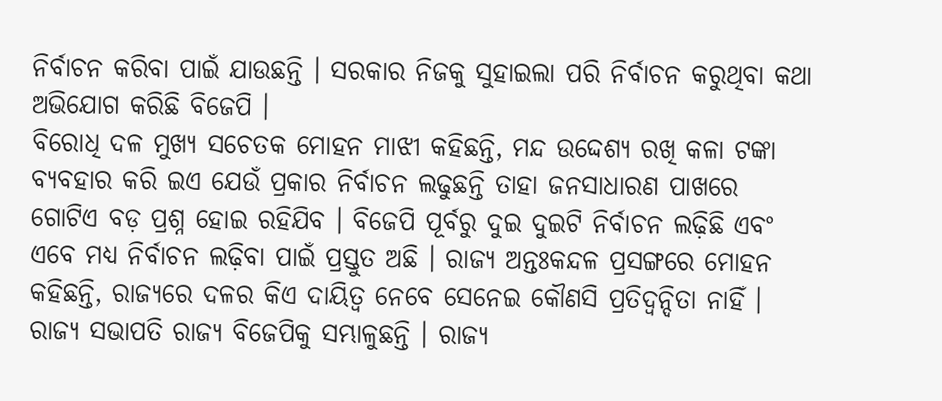ନିର୍ବାଚନ କରିବା ପାଇଁ ଯାଉଛନ୍ତି । ସରକାର ନିଜକୁ ସୁହାଇଲା ପରି ନିର୍ବାଚନ କରୁଥିବା କଥା ଅଭିଯୋଗ କରିଛି ବିଜେପି ।
ବିରୋଧି ଦଳ ମୁଖ୍ୟ ସଚେତକ ମୋହନ ମାଝୀ କହିଛନ୍ତି, ମନ୍ଦ ଉଦ୍ଦେଶ୍ୟ ରଖି କଳା ଟଙ୍କା ବ୍ୟବହାର କରି ଇଏ ଯେଉଁ ପ୍ରକାର ନିର୍ବାଚନ ଲଢୁଛନ୍ତି ତାହା ଜନସାଧାରଣ ପାଖରେ ଗୋଟିଏ ବଡ଼ ପ୍ରଶ୍ନ ହୋଇ ରହିଯିବ । ବିଜେପି ପୂର୍ବରୁ ଦୁଇ ଦୁଇଟି ନିର୍ବାଚନ ଲଢ଼ିଛି ଏବଂ ଏବେ ମଧ୍ୟ ନିର୍ବାଚନ ଲଢ଼ିବା ପାଇଁ ପ୍ରସ୍ତୁତ ଅଛି । ରାଜ୍ୟ ଅନ୍ତଃକନ୍ଦଳ ପ୍ରସଙ୍ଗରେ ମୋହନ କହିଛନ୍ତି, ରାଜ୍ୟରେ ଦଳର କିଏ ଦାୟିତ୍ୱ ନେବେ ସେନେଇ କୌଣସି ପ୍ରତିଦ୍ବନ୍ଦିତା ନାହିଁ । ରାଜ୍ୟ ସଭାପତି ରାଜ୍ୟ ବିଜେପିକୁ ସମ୍ଭାଳୁଛନ୍ତି । ରାଜ୍ୟ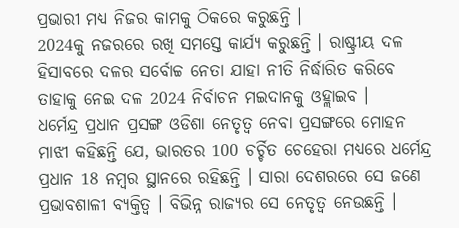ପ୍ରଭାରୀ ମଧ୍ୟ ନିଜର କାମକୁ ଠିକରେ କରୁଛନ୍ତି ।
2024କୁ ନଜରରେ ରଖି ସମସ୍ତେ କାର୍ଯ୍ୟ କରୁଛନ୍ତି । ରାଷ୍ଟ୍ରୀୟ ଦଳ ହିସାବରେ ଦଳର ସର୍ବୋଚ୍ଚ ନେତା ଯାହା ନୀତି ନିର୍ଦ୍ଧାରିତ କରିବେ ତାହାକୁ ନେଇ ଦଳ 2024 ନିର୍ବାଚନ ମଇଦାନକୁ ଓହ୍ଲାଇବ ।
ଧର୍ମେନ୍ଦ୍ର ପ୍ରଧାନ ପ୍ରସଙ୍ଗ ଓଡିଶା ନେତୃତ୍ବ ନେବା ପ୍ରସଙ୍ଗରେ ମୋହନ ମାଝୀ କହିଛନ୍ତି ଯେ, ଭାରତର 100 ଚର୍ଚ୍ଚିତ ଚେହେରା ମଧ୍ୟରେ ଧର୍ମେନ୍ଦ୍ର ପ୍ରଧାନ 18 ନମ୍ବର ସ୍ଥାନରେ ରହିଛନ୍ତି । ସାରା ଦେଶରରେ ସେ ଜଣେ ପ୍ରଭାବଶାଳୀ ବ୍ୟକ୍ତିତ୍ୱ । ବିଭିନ୍ନ ରାଜ୍ୟର ସେ ନେତୃତ୍ବ ନେଉଛନ୍ତି ।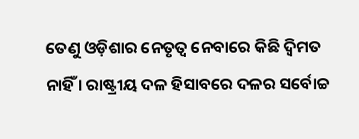ତେଣୁ ଓଡ଼ିଶାର ନେତୃତ୍ୱ ନେବାରେ କିଛି ଦ୍ବିମତ ନାହିଁ । ରାଷ୍ଟ୍ରୀୟ ଦଳ ହିସାବରେ ଦଳର ସର୍ବୋଚ୍ଚ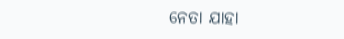ନେତା ଯାହା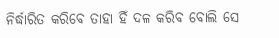ନିର୍ଦ୍ଧାରିତ କରିବେ ତାହା ହିଁ ଦଳ କରିବ ବୋଲି ସେ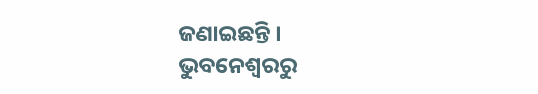ଜଣାଇଛନ୍ତି ।
ଭୁବନେଶ୍ବରରୁ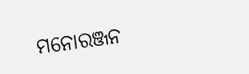ମନୋରଞ୍ଜନ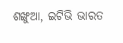ଶଙ୍ଖୁଆ, ଇଟିଭି ଭାରତ